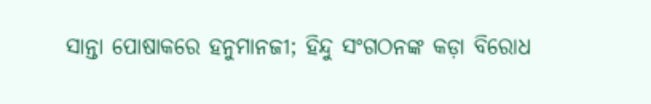ସାନ୍ତା ପୋଷାକରେ ହନୁମାନଜୀ; ହିନ୍ଦୁ ସଂଗଠନଙ୍କ କଡ଼ା ବିରୋଧ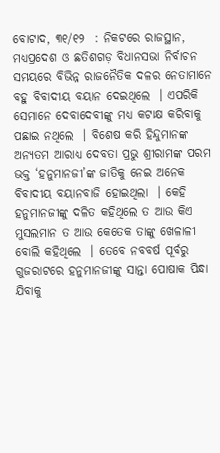ବୋଟାଦ, ୩୧/୧୨  : ନିକଟରେ ରାଜସ୍ଥାନ, ମଧ୍ୟପ୍ରଦେଶ ଓ ଛତିଶଗଡ଼ ବିଧାନସଭା ନିର୍ବାଚନ ସମୟରେ ବିଭିନ୍ନ ରାଜନୈତିକ ଦଳର ନେତାମାନେ ବହୁ ବିବାଦୀୟ ବୟାନ ଦେଇଥିଲେ  । ଏପରିକି ସେମାନେ ଦେବାଦେବୀଙ୍କୁ ମଧ୍ୟ କଟାକ୍ଷ କରିବାକୁ ପଛାଇ ନଥିଲେ  । ବିଶେଷ କରି ହିନ୍ଦୁମାନଙ୍କ ଅନ୍ୟତମ ଆରାଧ୍ୟ ଦେବତା ପ୍ରଭୁ ଶ୍ରୀରାମଙ୍କ ପରମ ଭକ୍ତ ‘ହନୁମାନଜୀ’ଙ୍କ ଜାତିକୁ ନେଇ ଅନେକ ବିବାଦୀୟ ବୟାନବାଜି ହୋଇଥିଲା  । କେହି ହନୁମାନଜୀଙ୍କୁ ଦଳିତ କହିଥିଲେ ତ ଆଉ କିଏ ମୁସଲମାନ ତ ଆଉ କେତେକ ତାଙ୍କୁ ଖେଳାଳୀ ବୋଲି କହିଥିଲେ  । ତେବେ ନବବର୍ଷ ପୂର୍ବରୁ ଗୁଜରାଟରେ ହନୁମାନଜୀଙ୍କୁ ସାନ୍ତା ପୋଷାକ ପିନ୍ଧା ଯିବାକୁ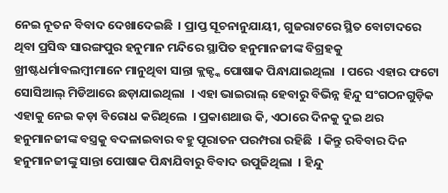ନେଇ ନୂତନ ବିବାଦ ଦେଖାଦେଇଛି  । ପ୍ରାପ୍ତ ସୂଚନାନୁଯାୟୀ, ଗୁଜରାଟରେ ସ୍ଥିତ ବୋଟାଦରେ ଥିବା ପ୍ରସିଦ୍ଧ ସାରଙ୍ଗପୁର ହନୁମାନ ମନ୍ଦିରେ ସ୍ଥାପିତ ହନୁମାନଜୀଙ୍କ ବିଗ୍ରହକୁ ଖ୍ରୀଷ୍ଟଧର୍ମାବଲମ୍ବୀମାନେ ମାନୁଥିବା ସାନ୍ତା କ୍ଲଜ୍ଙ୍କ ପୋଷାକ ପିନ୍ଧାଯାଇଥିଲା  । ପରେ ଏହାର ଫଟୋ ସୋସିଆଲ୍ ମିଡିଆରେ ଛଡ଼ାଯାଇଥିଲା  । ଏହା ଭାଇରାଲ୍ ହେବାରୁ ବିଭିନ୍ନ ହିନ୍ଦୁ ସଂଗଠନଗୁଡ଼ିକ ଏହାକୁ ନେଇ କଡ଼ା ବିରୋଧ କରିଥିଲେ  । ପ୍ରକାଶଥାଉ କି, ଏଠାରେ ଦିନକୁ ଦୁଇ ଥର ହନୁମାନଜୀଙ୍କ ବସ୍ତ୍ରକୁ ବଦଳାଇବାର ବହୁ ପୂରାତନ ପରମ୍ପରା ରହିଛି  । କିନ୍ତୁ ରବିବାର ଦିନ ହନୁମାନଜୀଙ୍କୁ ସାନ୍ତା ପୋଷାକ ପିନ୍ଧାଯିବାରୁ ବିବାଦ ଉପୁଜିଥିଲା  । ହିନ୍ଦୁ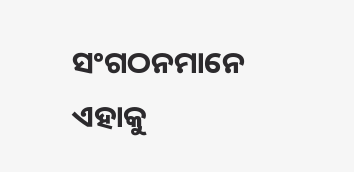ସଂଗଠନମାନେ ଏହାକୁ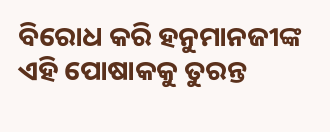ବିରୋଧ କରି ହନୁମାନଜୀଙ୍କ ଏହି ପୋଷାକକୁ ତୁରନ୍ତ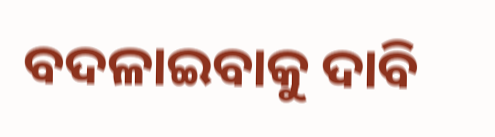ବଦଳାଇବାକୁ ଦାବି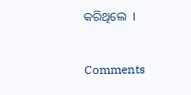କରିଥିଲେ  ।

Comments